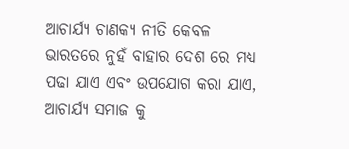ଆଚାର୍ଯ୍ୟ ଚାଣକ୍ୟ ନୀତି କେବଳ ଭାରତରେ ନୁହଁ ବାହାର ଦେଶ ରେ ମଧ୍ୟ ପଢା ଯାଏ ଏବଂ ଉପଯୋଗ କରା ଯାଏ, ଆଚାର୍ଯ୍ୟ ସମାଜ କୁ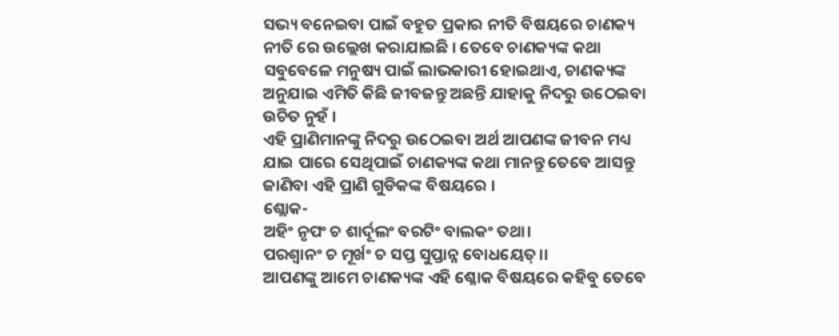ସଭ୍ୟ ବନେଇବା ପାଇଁ ବହୁତ ପ୍ରକାର ନୀତି ବିଷୟରେ ଚାଣକ୍ୟ ନୀତି ରେ ଉଲ୍ଲେଖ କରାଯାଇଛି । ତେବେ ଚାଣକ୍ୟଙ୍କ କଥା ସବୁବେଳେ ମନୁଷ୍ୟ ପାଇଁ ଲାଭକାରୀ ହୋଇଥାଏ, ଚାଣକ୍ୟଙ୍କ ଅନୁଯାଇ ଏମିତି କିଛି ଜୀବଜନ୍ତୁ ଅଛନ୍ତି ଯାହାକୁ ନିଦରୁ ଉଠେଇବା ଉଚିତ ନୁହଁ ।
ଏହି ପ୍ରାଣିମାନଙ୍କୁ ନିଦରୁ ଉଠେଇବା ଅର୍ଥ ଆପଣଙ୍କ ଜୀବନ ମଧ୍ୟ ଯାଇ ପାରେ ସେଥିପାଇଁ ଚାଣକ୍ୟଙ୍କ କଥା ମାନନ୍ତୁ ତେବେ ଆସନ୍ତୁ ଜାଣିବା ଏହି ପ୍ରାଣି ଗୁଡିକଙ୍କ ବିଷୟରେ ।
ଶ୍ଲୋକ-
ଅହିଂ ନୃପଂ ଚ ଶାର୍ଦୂଲଂ ବରଟିଂ ବାଲକଂ ତଥା।
ପରଶ୍ୱାନଂ ଚ ମୂର୍ଖଂ ଚ ସପ୍ତ ସୁପ୍ତାନ୍ନ ବୋଧୟେତ୍।।
ଆପଣଙ୍କୁ ଆମେ ଚାଣକ୍ୟଙ୍କ ଏହି ଶ୍ଳୋକ ବିଷୟରେ କହିବୁ ତେବେ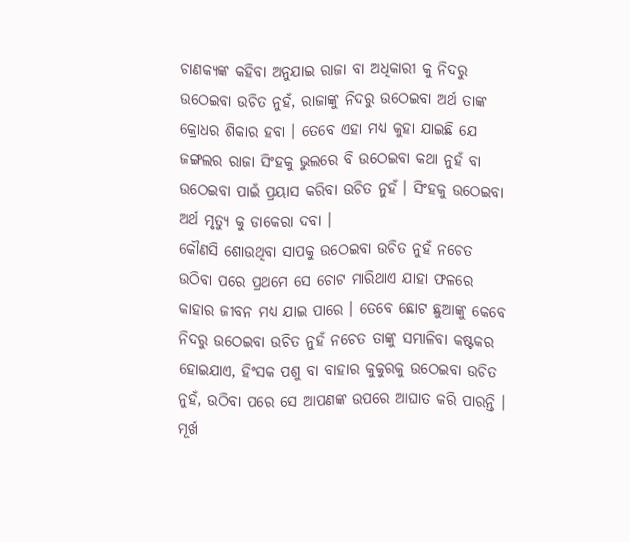ଚାଣକ୍ୟଙ୍କ କହିବା ଅନୁଯାଇ ରାଜା ବା ଅଧିକାରୀ କୁ ନିଦରୁ ଉଠେଇବା ଉଚିତ ନୁହଁ, ରାଜାଙ୍କୁ ନିଦରୁ ଉଠେଇବା ଅର୍ଥ ତାଙ୍କ କ୍ରୋଧର ଶିକାର ହବା । ତେବେ ଏହା ମଧ୍ୟ କୁହା ଯାଇଛି ଯେ ଜଙ୍ଗଲର ରାଜା ସିଂହକୁ ଭୁଲରେ ବି ଉଠେଇବା କଥା ନୁହଁ ବା ଉଠେଇବା ପାଇଁ ପ୍ରୟାସ କରିବା ଉଚିତ ନୁହଁ । ସିଂହକୁ ଉଠେଇବା ଅର୍ଥ ମୃତ୍ୟୁ କୁ ଡାକେରା ଦବା ।
କୌଣସି ଶୋଉଥିବା ସାପକୁ ଉଠେଇବା ଉଚିତ ନୁହଁ ନଚେତ ଉଠିବା ପରେ ପ୍ରଥମେ ସେ ଚୋଟ ମାରିଥାଏ ଯାହା ଫଳରେ କାହାର ଜୀବନ ମଧ୍ୟ ଯାଇ ପାରେ । ତେବେ ଛୋଟ ଛୁଆଙ୍କୁ କେବେ ନିଦରୁ ଉଠେଇବା ଉଚିତ ନୁହଁ ନଚେତ ତାଙ୍କୁ ସମ୍ଭାଳିବା କଷ୍ଟକର ହୋଇଯାଏ, ହିଂସକ ପଶୁ ବା ବାହାର କୁକୁରକୁ ଉଠେଇବା ଉଚିତ ନୁହଁ, ଉଠିବା ପରେ ସେ ଆପଣଙ୍କ ଉପରେ ଆଘାତ କରି ପାରନ୍ତି ।
ମୂର୍ଖ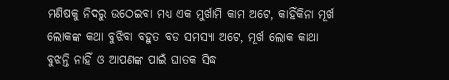ମଣିଷକୁ ନିଦରୁ ଉଠେଇବା ମଧ୍ୟ ଏକ ମୁର୍ଖାମି କାମ ଅଟେ, କାହିଁକିନା ମୂର୍ଖ ଲୋକଙ୍କ କଥା ବୁଝିବା ବହୁତ ବଡ ସମସ୍ୟା ଅଟେ, ମୂର୍ଖ ଲୋକ କାଥା ବୁଝନ୍ତି ନାହିଁ ଓ ଆପଣଙ୍କ ପାଇଁ ଘାତକ ସିଦ୍ଧ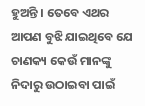ହୁଅନ୍ତି । ତେବେ ଏଥର ଆପଣ ବୁଝି ଯାଇଥିବେ ଯେ ଚାଣକ୍ୟ କେଉଁ ମାନଙ୍କୁ ନିଦାରୁ ଉଠାଇବା ପାଇଁ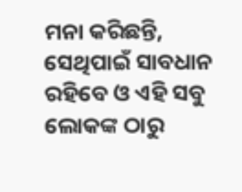ମନା କରିଛନ୍ତି, ସେଥିପାଇଁ ସାବଧାନ ରହିବେ ଓ ଏହି ସବୁ ଲୋକଙ୍କ ଠାରୁ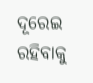ଦୂରେଇ ରହିବାକୁ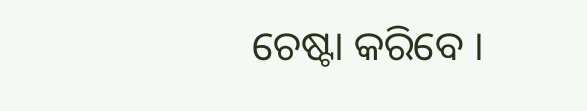ଚେଷ୍ଟା କରିବେ ।